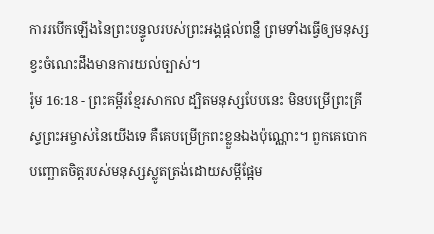ការរបើកឡើងនៃព្រះបន្ទូលរបស់ព្រះអង្គផ្ដល់ពន្លឺ ព្រមទាំងធ្វើឲ្យមនុស្សខ្វះចំណេះដឹងមានការយល់ច្បាស់។
រ៉ូម 16:18 - ព្រះគម្ពីរខ្មែរសាកល ដ្បិតមនុស្សបែបនេះ មិនបម្រើព្រះគ្រីស្ទព្រះអម្ចាស់នៃយើងទេ គឺគេបម្រើក្រពះខ្លួនឯងប៉ុណ្ណោះ។ ពួកគេបោកបញ្ឆោតចិត្តរបស់មនុស្សស្លូតត្រង់ដោយសម្ដីផ្អែម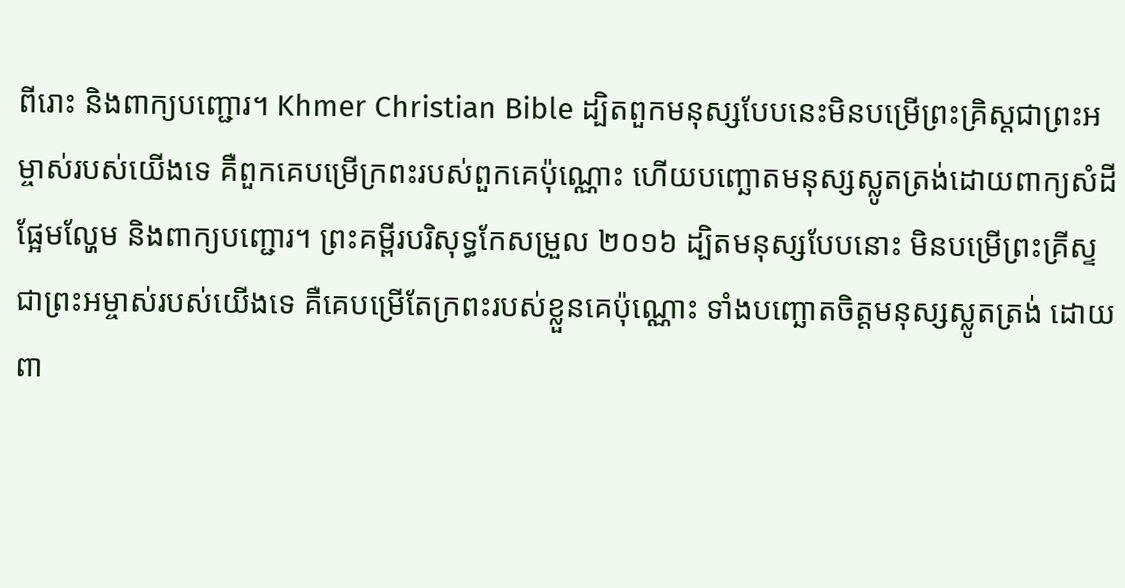ពីរោះ និងពាក្យបញ្ជោរ។ Khmer Christian Bible ដ្បិតពួកមនុស្សបែបនេះមិនបម្រើព្រះគ្រិស្ដជាព្រះអម្ចាស់របស់យើងទេ គឺពួកគេបម្រើក្រពះរបស់ពួកគេប៉ុណ្ណោះ ហើយបញ្ឆោតមនុស្សស្លូតត្រង់ដោយពាក្យសំដីផ្អែមល្ហែម និងពាក្យបញ្ជោរ។ ព្រះគម្ពីរបរិសុទ្ធកែសម្រួល ២០១៦ ដ្បិតមនុស្សបែបនោះ មិនបម្រើព្រះគ្រីស្ទ ជាព្រះអម្ចាស់របស់យើងទេ គឺគេបម្រើតែក្រពះរបស់ខ្លួនគេប៉ុណ្ណោះ ទាំងបញ្ឆោតចិត្តមនុស្សស្លូតត្រង់ ដោយពា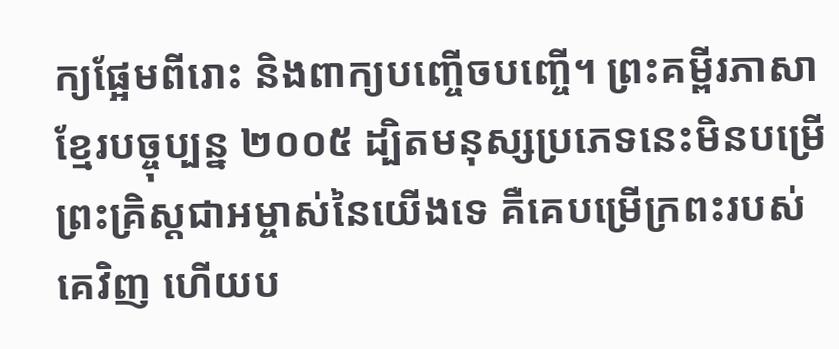ក្យផ្អែមពីរោះ និងពាក្យបញ្ចើចបញ្ចើ។ ព្រះគម្ពីរភាសាខ្មែរបច្ចុប្បន្ន ២០០៥ ដ្បិតមនុស្សប្រភេទនេះមិនបម្រើព្រះគ្រិស្តជាអម្ចាស់នៃយើងទេ គឺគេបម្រើក្រពះរបស់គេវិញ ហើយប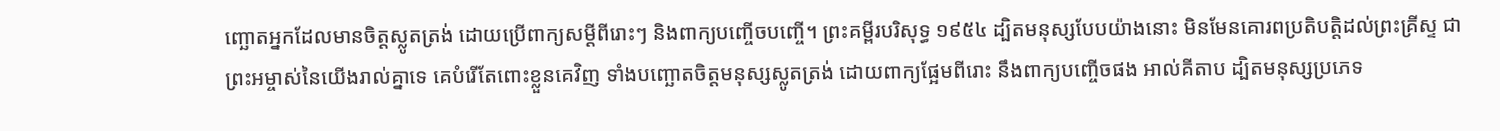ញ្ឆោតអ្នកដែលមានចិត្តស្លូតត្រង់ ដោយប្រើពាក្យសម្ដីពីរោះៗ និងពាក្យបញ្ចើចបញ្ចើ។ ព្រះគម្ពីរបរិសុទ្ធ ១៩៥៤ ដ្បិតមនុស្សបែបយ៉ាងនោះ មិនមែនគោរពប្រតិបត្តិដល់ព្រះគ្រីស្ទ ជាព្រះអម្ចាស់នៃយើងរាល់គ្នាទេ គេបំរើតែពោះខ្លួនគេវិញ ទាំងបញ្ឆោតចិត្តមនុស្សស្លូតត្រង់ ដោយពាក្យផ្អែមពីរោះ នឹងពាក្យបញ្ចើចផង អាល់គីតាប ដ្បិតមនុស្សប្រភេទ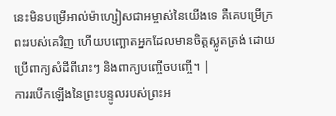នេះមិនបម្រើអាល់ម៉ាហ្សៀសជាអម្ចាស់នៃយើងទេ គឺគេបម្រើក្រពះរបស់គេវិញ ហើយបញ្ឆោតអ្នកដែលមានចិត្ដស្លូតត្រង់ ដោយប្រើពាក្យសំដីពីរោះៗ និងពាក្យបញ្ចើចបញ្ចើ។ |
ការរបើកឡើងនៃព្រះបន្ទូលរបស់ព្រះអ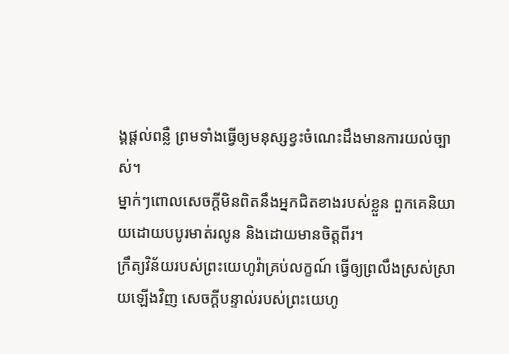ង្គផ្ដល់ពន្លឺ ព្រមទាំងធ្វើឲ្យមនុស្សខ្វះចំណេះដឹងមានការយល់ច្បាស់។
ម្នាក់ៗពោលសេចក្ដីមិនពិតនឹងអ្នកជិតខាងរបស់ខ្លួន ពួកគេនិយាយដោយបបូរមាត់រលូន និងដោយមានចិត្តពីរ។
ក្រឹត្យវិន័យរបស់ព្រះយេហូវ៉ាគ្រប់លក្ខណ៍ ធ្វើឲ្យព្រលឹងស្រស់ស្រាយឡើងវិញ សេចក្ដីបន្ទាល់របស់ព្រះយេហូ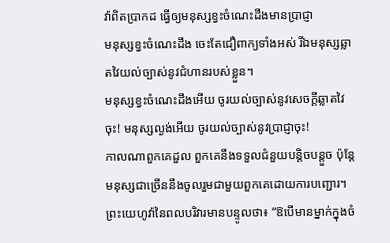វ៉ាពិតប្រាកដ ធ្វើឲ្យមនុស្សខ្វះចំណេះដឹងមានប្រាជ្ញា
មនុស្សខ្វះចំណេះដឹង ចេះតែជឿពាក្យទាំងអស់ រីឯមនុស្សឆ្លាតវៃយល់ច្បាស់នូវជំហានរបស់ខ្លួន។
មនុស្សខ្វះចំណេះដឹងអើយ ចូរយល់ច្បាស់នូវសេចក្ដីឆ្លាតវៃចុះ! មនុស្សល្ងង់អើយ ចូរយល់ច្បាស់នូវប្រាជ្ញាចុះ!
កាលណាពួកគេដួល ពួកគេនឹងទទួលជំនួយបន្តិចបន្តួច ប៉ុន្តែមនុស្សជាច្រើននឹងចូលរួមជាមួយពួកគេដោយការបញ្ជោរ។
ព្រះយេហូវ៉ានៃពលបរិវារមានបន្ទូលថា៖ “ឱបើមានម្នាក់ក្នុងចំ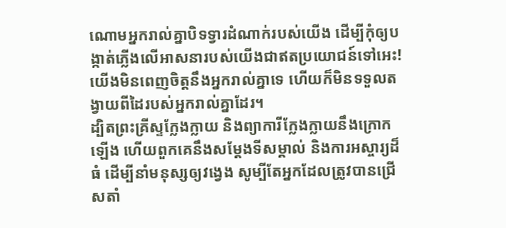ណោមអ្នករាល់គ្នាបិទទ្វារដំណាក់របស់យើង ដើម្បីកុំឲ្យបង្កាត់ភ្លើងលើអាសនារបស់យើងជាឥតប្រយោជន៍ទៅអេះ! យើងមិនពេញចិត្តនឹងអ្នករាល់គ្នាទេ ហើយក៏មិនទទួលតង្វាយពីដៃរបស់អ្នករាល់គ្នាដែរ។
ដ្បិតព្រះគ្រីស្ទក្លែងក្លាយ និងព្យាការីក្លែងក្លាយនឹងក្រោកឡើង ហើយពួកគេនឹងសម្ដែងទីសម្គាល់ និងការអស្ចារ្យដ៏ធំ ដើម្បីនាំមនុស្សឲ្យវង្វេង សូម្បីតែអ្នកដែលត្រូវបានជ្រើសតាំ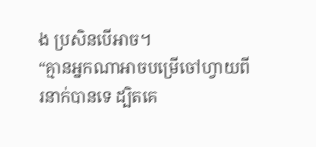ង ប្រសិនបើអាច។
“គ្មានអ្នកណាអាចបម្រើចៅហ្វាយពីរនាក់បានទេ ដ្បិតគេ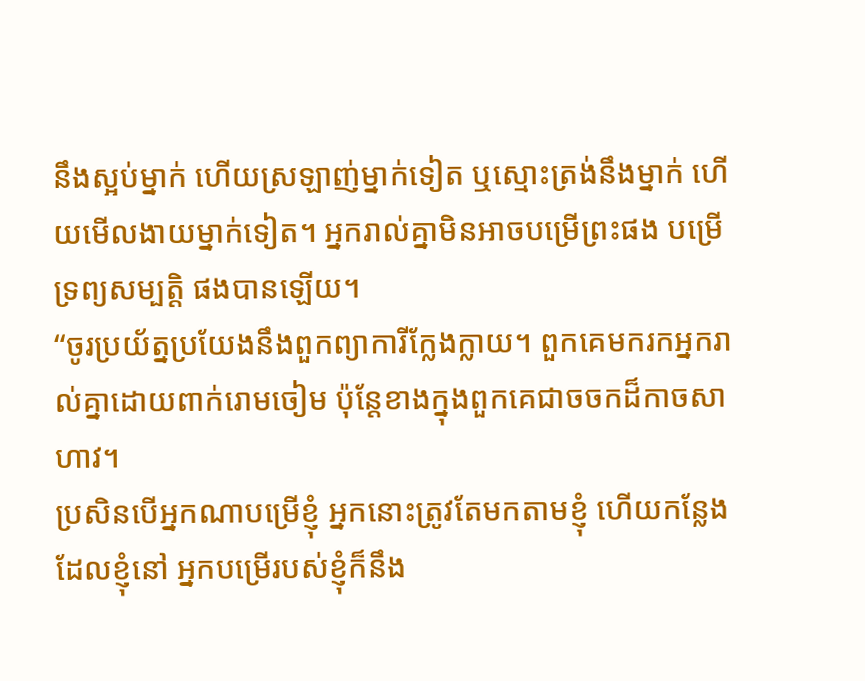នឹងស្អប់ម្នាក់ ហើយស្រឡាញ់ម្នាក់ទៀត ឬស្មោះត្រង់នឹងម្នាក់ ហើយមើលងាយម្នាក់ទៀត។ អ្នករាល់គ្នាមិនអាចបម្រើព្រះផង បម្រើទ្រព្យសម្បត្តិ ផងបានឡើយ។
“ចូរប្រយ័ត្នប្រយែងនឹងពួកព្យាការីក្លែងក្លាយ។ ពួកគេមករកអ្នករាល់គ្នាដោយពាក់រោមចៀម ប៉ុន្តែខាងក្នុងពួកគេជាចចកដ៏កាចសាហាវ។
ប្រសិនបើអ្នកណាបម្រើខ្ញុំ អ្នកនោះត្រូវតែមកតាមខ្ញុំ ហើយកន្លែងដែលខ្ញុំនៅ អ្នកបម្រើរបស់ខ្ញុំក៏នឹង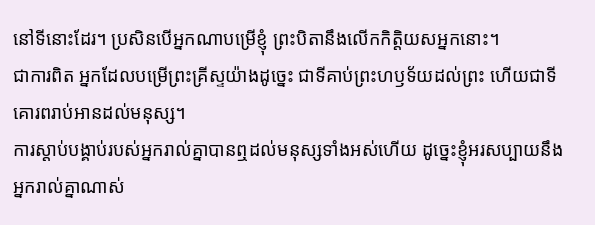នៅទីនោះដែរ។ ប្រសិនបើអ្នកណាបម្រើខ្ញុំ ព្រះបិតានឹងលើកកិត្តិយសអ្នកនោះ។
ជាការពិត អ្នកដែលបម្រើព្រះគ្រីស្ទយ៉ាងដូច្នេះ ជាទីគាប់ព្រះហឫទ័យដល់ព្រះ ហើយជាទីគោរពរាប់អានដល់មនុស្ស។
ការស្ដាប់បង្គាប់របស់អ្នករាល់គ្នាបានឮដល់មនុស្សទាំងអស់ហើយ ដូច្នេះខ្ញុំអរសប្បាយនឹងអ្នករាល់គ្នាណាស់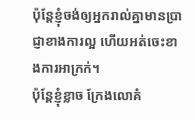ប៉ុន្តែខ្ញុំចង់ឲ្យអ្នករាល់គ្នាមានប្រាជ្ញាខាងការល្អ ហើយអត់ចេះខាងការអាក្រក់។
ប៉ុន្តែខ្ញុំខ្លាច ក្រែងលោគំ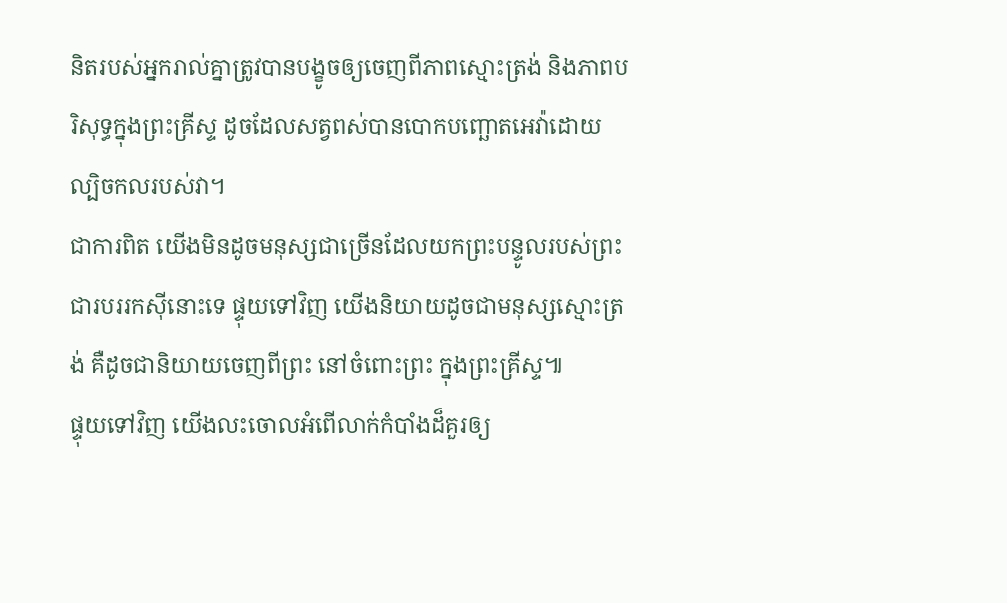និតរបស់អ្នករាល់គ្នាត្រូវបានបង្ខូចឲ្យចេញពីភាពស្មោះត្រង់ និងភាពបរិសុទ្ធក្នុងព្រះគ្រីស្ទ ដូចដែលសត្វពស់បានបោកបញ្ឆោតអេវ៉ាដោយល្បិចកលរបស់វា។
ជាការពិត យើងមិនដូចមនុស្សជាច្រើនដែលយកព្រះបន្ទូលរបស់ព្រះជារបររកស៊ីនោះទេ ផ្ទុយទៅវិញ យើងនិយាយដូចជាមនុស្សស្មោះត្រង់ គឺដូចជានិយាយចេញពីព្រះ នៅចំពោះព្រះ ក្នុងព្រះគ្រីស្ទ៕
ផ្ទុយទៅវិញ យើងលះចោលអំពើលាក់កំបាំងដ៏គួរឲ្យ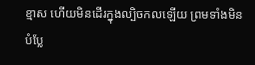ខ្មាស ហើយមិនដើរក្នុងល្បិចកលឡើយ ព្រមទាំងមិនបំប្លែ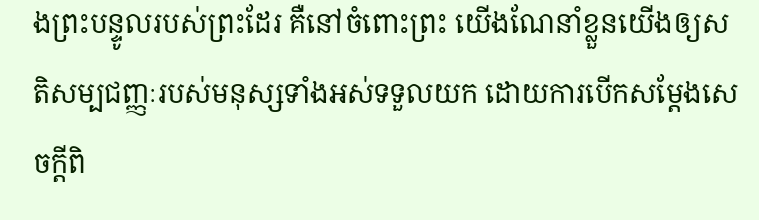ងព្រះបន្ទូលរបស់ព្រះដែរ គឺនៅចំពោះព្រះ យើងណែនាំខ្លួនយើងឲ្យសតិសម្បជញ្ញៈរបស់មនុស្សទាំងអស់ទទួលយក ដោយការបើកសម្ដែងសេចក្ដីពិ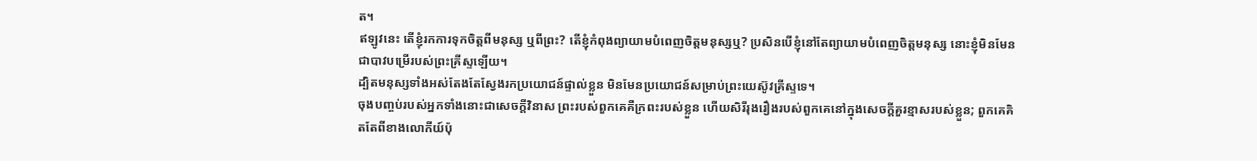ត។
ឥឡូវនេះ តើខ្ញុំរកការទុកចិត្តពីមនុស្ស ឬពីព្រះ? តើខ្ញុំកំពុងព្យាយាមបំពេញចិត្តមនុស្សឬ? ប្រសិនបើខ្ញុំនៅតែព្យាយាមបំពេញចិត្តមនុស្ស នោះខ្ញុំមិនមែនជាបាវបម្រើរបស់ព្រះគ្រីស្ទឡើយ។
ដ្បិតមនុស្សទាំងអស់តែងតែស្វែងរកប្រយោជន៍ផ្ទាល់ខ្លួន មិនមែនប្រយោជន៍សម្រាប់ព្រះយេស៊ូវគ្រីស្ទទេ។
ចុងបញ្ចប់របស់អ្នកទាំងនោះជាសេចក្ដីវិនាស ព្រះរបស់ពួកគេគឺក្រពះរបស់ខ្លួន ហើយសិរីរុងរឿងរបស់ពួកគេនៅក្នុងសេចក្ដីគួរខ្មាសរបស់ខ្លួន; ពួកគេគិតតែពីខាងលោកីយ៍ប៉ុ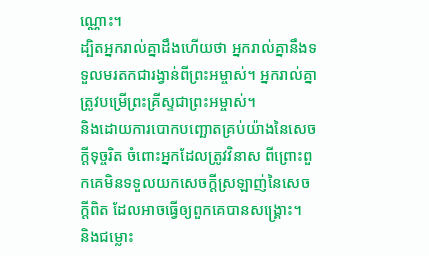ណ្ណោះ។
ដ្បិតអ្នករាល់គ្នាដឹងហើយថា អ្នករាល់គ្នានឹងទទួលមរតកជារង្វាន់ពីព្រះអម្ចាស់។ អ្នករាល់គ្នាត្រូវបម្រើព្រះគ្រីស្ទជាព្រះអម្ចាស់។
និងដោយការបោកបញ្ឆោតគ្រប់យ៉ាងនៃសេចក្ដីទុច្ចរិត ចំពោះអ្នកដែលត្រូវវិនាស ពីព្រោះពួកគេមិនទទួលយកសេចក្ដីស្រឡាញ់នៃសេចក្ដីពិត ដែលអាចធ្វើឲ្យពួកគេបានសង្គ្រោះ។
និងជម្លោះ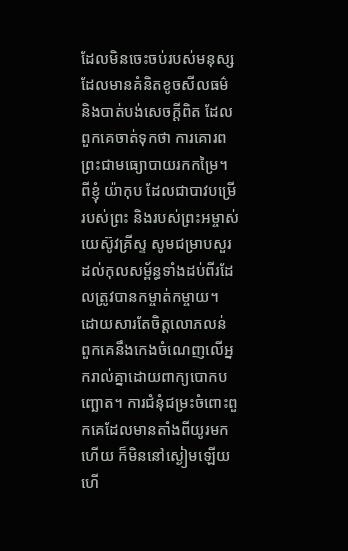ដែលមិនចេះចប់របស់មនុស្សដែលមានគំនិតខូចសីលធម៌ និងបាត់បង់សេចក្ដីពិត ដែលពួកគេចាត់ទុកថា ការគោរពព្រះជាមធ្យោបាយរកកម្រៃ។
ពីខ្ញុំ យ៉ាកុប ដែលជាបាវបម្រើរបស់ព្រះ និងរបស់ព្រះអម្ចាស់យេស៊ូវគ្រីស្ទ សូមជម្រាបសួរដល់កុលសម្ព័ន្ធទាំងដប់ពីរដែលត្រូវបានកម្ចាត់កម្ចាយ។
ដោយសារតែចិត្តលោភលន់ ពួកគេនឹងកេងចំណេញលើអ្នករាល់គ្នាដោយពាក្យបោកបញ្ឆោត។ ការជំនុំជម្រះចំពោះពួកគេដែលមានតាំងពីយូរមកហើយ ក៏មិននៅស្ងៀមឡើយ ហើ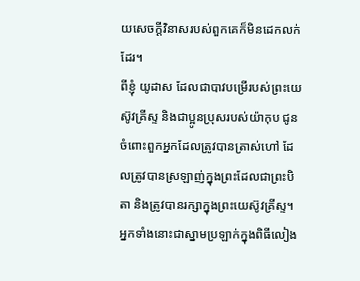យសេចក្ដីវិនាសរបស់ពួកគេក៏មិនដេកលក់ដែរ។
ពីខ្ញុំ យូដាស ដែលជាបាវបម្រើរបស់ព្រះយេស៊ូវគ្រីស្ទ និងជាប្អូនប្រុសរបស់យ៉ាកុប ជូនចំពោះពួកអ្នកដែលត្រូវបានត្រាស់ហៅ ដែលត្រូវបានស្រឡាញ់ក្នុងព្រះដែលជាព្រះបិតា និងត្រូវបានរក្សាក្នុងព្រះយេស៊ូវគ្រីស្ទ។
អ្នកទាំងនោះជាស្នាមប្រឡាក់ក្នុងពិធីលៀង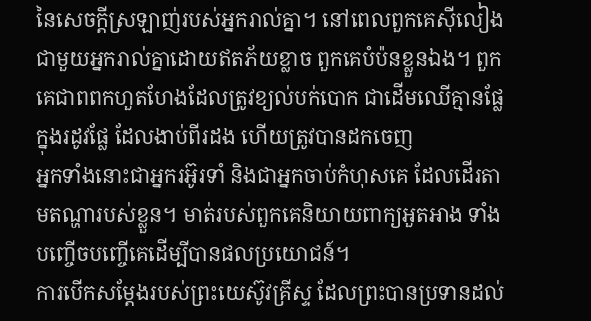នៃសេចក្ដីស្រឡាញ់របស់អ្នករាល់គ្នា។ នៅពេលពួកគេស៊ីលៀងជាមួយអ្នករាល់គ្នាដោយឥតភ័យខ្លាច ពួកគេបំប៉នខ្លួនឯង។ ពួកគេជាពពកហួតហែងដែលត្រូវខ្យល់បក់បោក ជាដើមឈើគ្មានផ្លែក្នុងរដូវផ្លែ ដែលងាប់ពីរដង ហើយត្រូវបានដកចេញ
អ្នកទាំងនោះជាអ្នករអ៊ូរទាំ និងជាអ្នកចាប់កំហុសគេ ដែលដើរតាមតណ្ហារបស់ខ្លួន។ មាត់របស់ពួកគេនិយាយពាក្យអួតអាង ទាំងបញ្ចើចបញ្ចើគេដើម្បីបានផលប្រយោជន៍។
ការបើកសម្ដែងរបស់ព្រះយេស៊ូវគ្រីស្ទ ដែលព្រះបានប្រទានដល់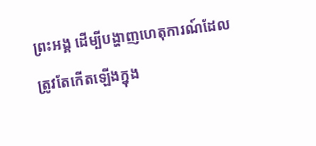ព្រះអង្គ ដើម្បីបង្ហាញហេតុការណ៍ដែលត្រូវតែកើតឡើងក្នុង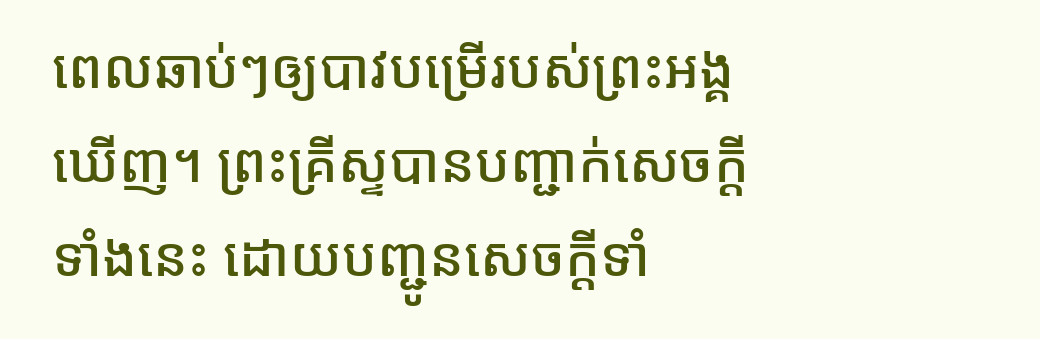ពេលឆាប់ៗឲ្យបាវបម្រើរបស់ព្រះអង្គឃើញ។ ព្រះគ្រីស្ទបានបញ្ជាក់សេចក្ដីទាំងនេះ ដោយបញ្ជូនសេចក្ដីទាំ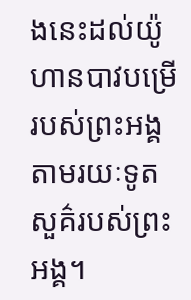ងនេះដល់យ៉ូហានបាវបម្រើរបស់ព្រះអង្គ តាមរយៈទូតសួគ៌របស់ព្រះអង្គ។